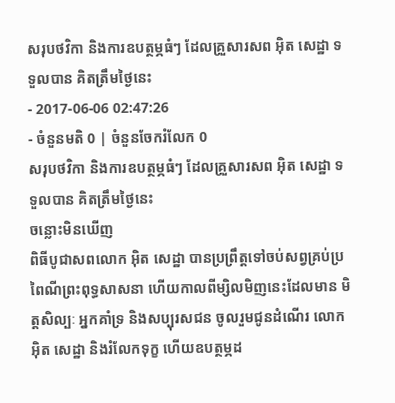សរុបថវិកា និងការឧបត្ថម្ភធំៗ ដែលគ្រួសារសព អ៊ិត សេដ្ឋា ទទួលបាន គិតត្រឹមថ្ងៃនេះ
- 2017-06-06 02:47:26
- ចំនួនមតិ 0 | ចំនួនចែករំលែក 0
សរុបថវិកា និងការឧបត្ថម្ភធំៗ ដែលគ្រួសារសព អ៊ិត សេដ្ឋា ទទួលបាន គិតត្រឹមថ្ងៃនេះ
ចន្លោះមិនឃើញ
ពិធីបូជាសពលោក អ៊ិត សេដ្ឋា បានប្រព្រឹត្តទៅចប់សព្វគ្រប់ប្រពៃណីព្រះពុទ្ធសាសនា ហើយកាលពីម្សិលមិញនេះដែលមាន មិត្តសិល្បៈ អ្នកគាំទ្រ និងសប្បុរសជន ចូលរួមជូនដំណើរ លោក អ៊ិត សេដ្ឋា និងរំលែកទុក្ខ ហើយឧបត្ថម្ភដ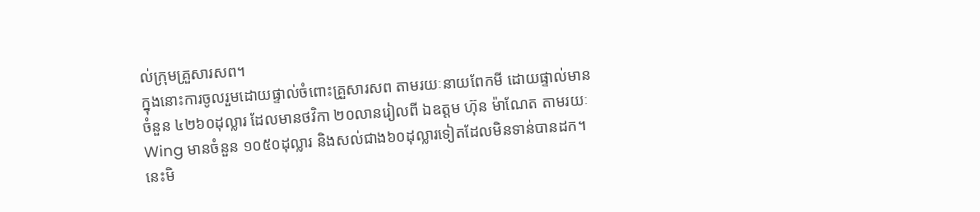ល់ក្រុមគ្រួសារសព។
ក្នុងនោះការចូលរួមដោយផ្ទាល់ចំពោះគ្រួសារសព តាមរយៈនាយពែកមី ដោយផ្ទាល់មានចំនួន ៤២៦០ដុល្លារ ដែលមានថវិកា ២០លានរៀលពី ឯឧត្តម ហ៊ុន ម៉ាណែត តាមរយៈ Wing មានចំនួន ១០៥០ដុល្លារ និងសល់ជាង៦០ដុល្លារទៀតដែលមិនទាន់បានដក។ នេះមិ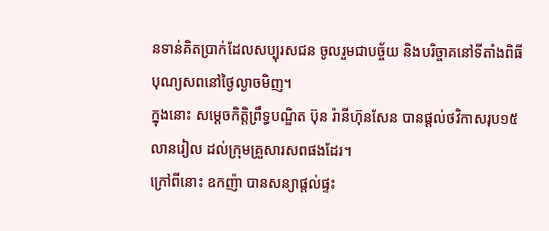នទាន់គិតប្រាក់ដែលសប្បុរសជន ចូលរួមជាបច្ច័យ និងបរិច្ចាគនៅទីតាំងពិធីបុណ្យសពនៅថ្ងៃល្ងាចមិញ។
ក្នុងនោះ សម្ដេចកិត្តិព្រឹទ្ធបណ្ឌិត ប៊ុន រ៉ានីហ៊ុនសែន បានផ្ដល់ថវិកាសរុប១៥លានរៀល ដល់ក្រុមគ្រួសារសពផងដែរ។
ក្រៅពីនោះ ឧកញ៉ា បានសន្យាផ្ដល់ផ្ទះ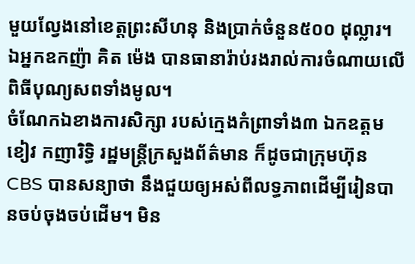មួយល្វែងនៅខេត្តព្រះសីហនុ និងប្រាក់ចំនួន៥០០ ដុល្លារ។ ឯអ្នកឧកញ៉ា គិត ម៉េង បានធានារ៉ាប់រងរាល់ការចំណាយលើពិធីបុណ្យសពទាំងមូល។
ចំណែកឯខាងការសិក្សា របស់ក្មេងកំព្រាទាំង៣ ឯកឧត្ដម ខៀវ កញារិទ្ធិ រដ្ឋមន្ត្រីក្រសួងព័ត៌មាន ក៏ដូចជាក្រុមហ៊ុន CBS បានសន្យាថា នឹងជួយឲ្យអស់ពីលទ្ធភាពដើម្បីរៀនបានចប់ចុងចប់ដើម។ មិន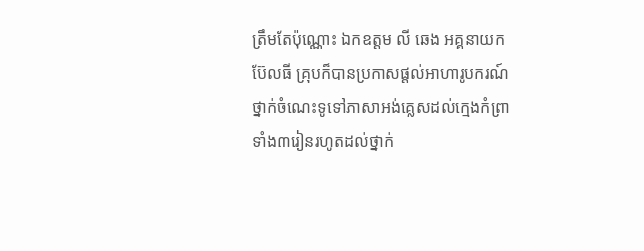ត្រឹមតែប៉ុណ្ណោះ ឯកឧត្ដម លី ឆេង អគ្គនាយកប៊ែលធី គ្រុបក៏បានប្រកាសផ្ដល់អាហារូបករណ៍ ថ្នាក់ចំណេះទូទៅភាសាអង់គ្លេសដល់ក្មេងកំព្រាទាំង៣រៀនរហូតដល់ថ្នាក់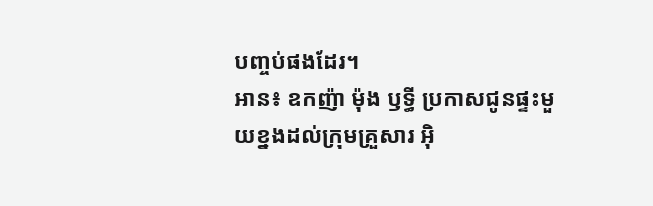បញ្ចប់ផងដែរ។
អាន៖ ឧកញ៉ា ម៉ុង ឫទ្ធី ប្រកាសជូនផ្ទះមួយខ្នងដល់ក្រុមគ្រួសារ អ៊ិ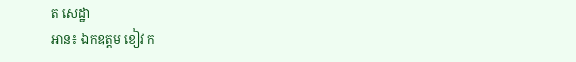ត សេដ្ឋា
អាន៖ ឯកឧត្ដម ខៀវ ក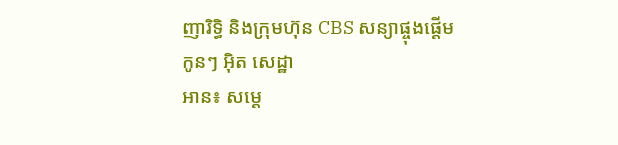ញារិទ្ធិ និងក្រុមហ៊ុន CBS សន្យាផ្ចុងផ្ដើមកូនៗ អ៊ិត សេដ្ឋា
អាន៖ សម្តេ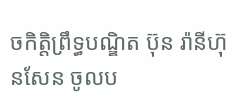ចកិត្តិព្រឹទ្ធបណ្ឌិត ប៊ុន រ៉ានីហ៊ុនសែន ចូលប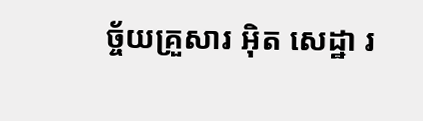ច្ច័យគ្រួសារ អ៊ិត សេដ្ឋា រ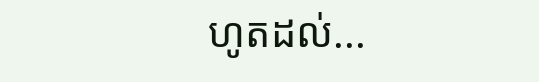ហូតដល់...